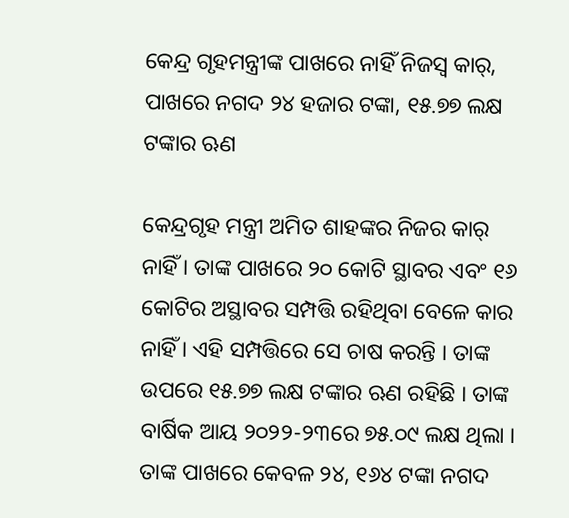କେନ୍ଦ୍ର ଗୃହମନ୍ତ୍ରୀଙ୍କ ପାଖରେ ନାହିଁ ନିଜସ୍ୱ କାର୍‌, ପାଖରେ ନଗଦ ୨୪ ହଜାର ଟଙ୍କା, ୧୫.୭୭ ଲକ୍ଷ ଟଙ୍କାର ଋଣ

କେନ୍ଦ୍ରଗୃହ ମନ୍ତ୍ରୀ ଅମିତ ଶାହଙ୍କର ନିଜର କାର୍ ନାହିଁ । ତାଙ୍କ ପାଖରେ ୨୦ କୋଟି ସ୍ଥାବର ଏବଂ ୧୬ କୋଟିର ଅସ୍ଥାବର ସମ୍ପତ୍ତି ରହିଥିବା ବେଳେ କାର ନାହିଁ । ଏହି ସମ୍ପତ୍ତିରେ ସେ ଚାଷ କରନ୍ତି । ତାଙ୍କ ଉପରେ ୧୫.୭୭ ଲକ୍ଷ ଟଙ୍କାର ଋଣ ରହିଛି । ତାଙ୍କ ବାର୍ଷିକ ଆୟ ୨୦୨୨-୨୩ରେ ୭୫.୦୯ ଲକ୍ଷ ଥିଲା । ତାଙ୍କ ପାଖରେ କେବଳ ୨୪, ୧୬୪ ଟଙ୍କା ନଗଦ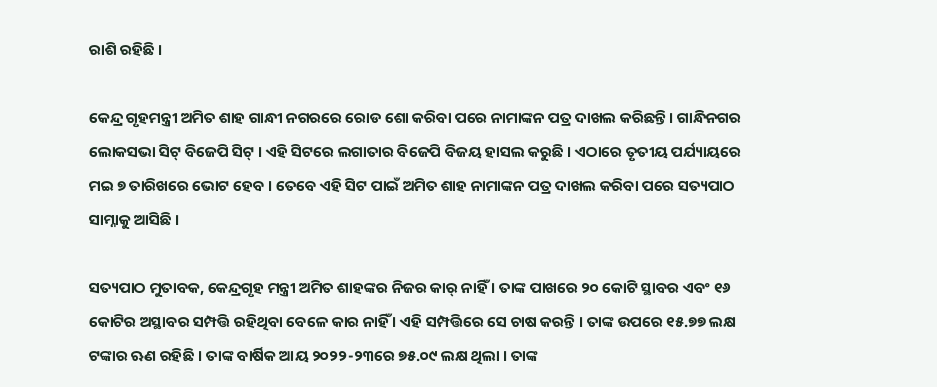ରାଶି ରହିଛି ।

କେନ୍ଦ୍ର ଗୃହମନ୍ତ୍ରୀ ଅମିତ ଶାହ ଗାନ୍ଧୀ ନଗରରେ ରୋଡ ଶୋ କରିବା ପରେ ନାମାଙ୍କନ ପତ୍ର ଦାଖଲ କରିଛନ୍ତି । ଗାନ୍ଧିନଗର ଲୋକସଭା ସିଟ୍‌ ବିଜେପି ସିଟ୍‌ । ଏହି ସିଟରେ ଲଗାତାର ବିଜେପି ବିଜୟ ହାସଲ କରୁଛି । ଏଠାରେ ତୃତୀୟ ପର୍ଯ୍ୟାୟରେ ମଇ ୭ ତାରିଖରେ ଭୋଟ ହେବ । ତେବେ ଏହି ସିଟ ପାଇଁ ଅମିତ ଶାହ ନାମାଙ୍କନ ପତ୍ର ଦାଖଲ କରିବା ପରେ ସତ୍ୟପାଠ ସାମ୍ନାକୁ ଆସିଛି ।

ସତ୍ୟପାଠ ମୁତାବକ, କେନ୍ଦ୍ରଗୃହ ମନ୍ତ୍ରୀ ଅମିତ ଶାହଙ୍କର ନିଜର କାର୍ ନାହିଁ । ତାଙ୍କ ପାଖରେ ୨୦ କୋଟି ସ୍ଥାବର ଏବଂ ୧୬ କୋଟିର ଅସ୍ଥାବର ସମ୍ପତ୍ତି ରହିଥିବା ବେଳେ କାର ନାହିଁ । ଏହି ସମ୍ପତ୍ତିରେ ସେ ଚାଷ କରନ୍ତି । ତାଙ୍କ ଉପରେ ୧୫.୭୭ ଲକ୍ଷ ଟଙ୍କାର ଋଣ ରହିଛି । ତାଙ୍କ ବାର୍ଷିକ ଆୟ ୨୦୨୨-୨୩ରେ ୭୫.୦୯ ଲକ୍ଷ ଥିଲା । ତାଙ୍କ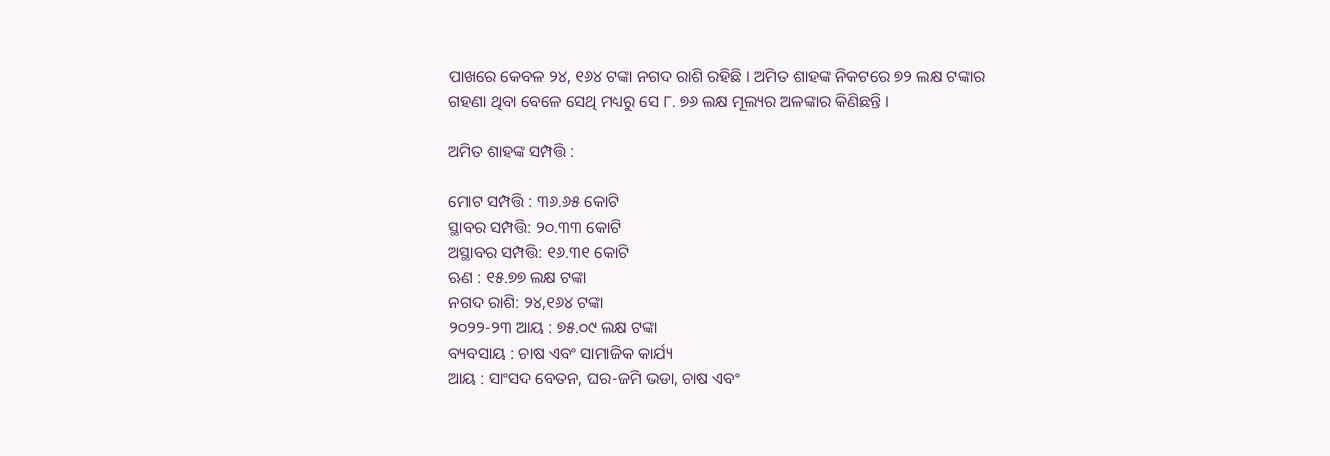ପାଖରେ କେବଳ ୨୪, ୧୬୪ ଟଙ୍କା ନଗଦ ରାଶି ରହିଛି । ଅମିତ ଶାହଙ୍କ ନିକଟରେ ୭୨ ଲକ୍ଷ ଟଙ୍କାର ଗହଣା ଥିବା ବେଳେ ସେଥି ମଧ୍ୟରୁ ସେ ୮. ୭୬ ଲକ୍ଷ ମୂଲ୍ୟର ଅଳଙ୍କାର କିଣିଛନ୍ତି ।

ଅମିତ ଶାହଙ୍କ ସମ୍ପତ୍ତି :

ମୋଟ ସମ୍ପତ୍ତି : ୩୬.୬୫ କୋଟି
ସ୍ଥାବର ସମ୍ପତ୍ତି: ୨୦.୩୩ କୋଟି
ଅସ୍ଥାବର ସମ୍ପତ୍ତି: ୧୬.୩୧ କୋଟି
ଋଣ : ୧୫.୭୭ ଲକ୍ଷ ଟଙ୍କା
ନଗଦ ରାଶି: ୨୪,୧୬୪ ଟଙ୍କା
୨୦୨୨-୨୩ ଆୟ : ୭୫.୦୯ ଲକ୍ଷ ଟଙ୍କା
ବ୍ୟବସାୟ : ଚାଷ ଏବଂ ସାମାଜିକ କାର୍ଯ୍ୟ
ଆୟ : ସାଂସଦ ବେତନ, ଘର-ଜମି ଭଡା, ଚାଷ ଏବଂ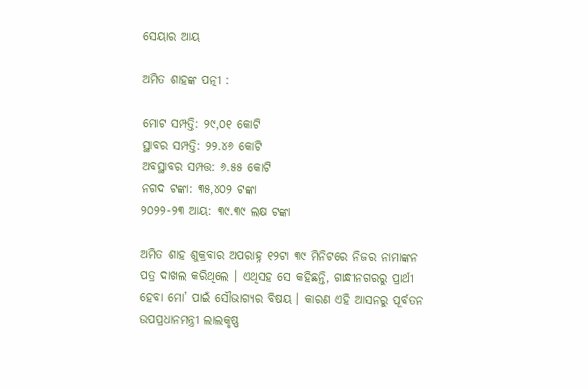ସେୟାର ଆୟ

ଅମିତ ଶାହଙ୍କ ପତ୍ନୀ :

ମୋଟ ସମ୍ପତ୍ତି: ୨୯,୦୧ କୋଟି
ସ୍ଥାବର ସମ୍ପତ୍ତି: ୨୨.୪୬ କୋଟି
ଅବସ୍ଥାବର ସମ୍ପତ୍ତ: ୬.୫୫ କୋଟି
ନଗଦ ଟଙ୍କା: ୩୫,୪୦୨ ଟଙ୍କା
୨୦୨୨-୨୩ ଆୟ: ୩୯.୩୯ ଲକ୍ଷ ଟଙ୍କା

ଅମିତ ଶାହ ଶୁକ୍ରବାର ଅପରାହ୍ନ ୧୨ଟା ୩୯ ମିନିଟରେ ନିଜର ନାମାଙ୍କନ ପତ୍ର ଦାଖଲ କରିଥିଲେ । ଏଥିସହ ସେ କହିଛନ୍ତି, ଗାନ୍ଧୀନଗରରୁ ପ୍ରାର୍ଥୀ ହେବା ମୋ’ ପାଇଁ ସୌଭାଗ୍ୟର ବିଷୟ । କାରଣ ଏହି ଆସନରୁ ପୂର୍ବତନ ଉପପ୍ରଧାନମନ୍ତ୍ରୀ ଲାଲକୃଷ୍ଣ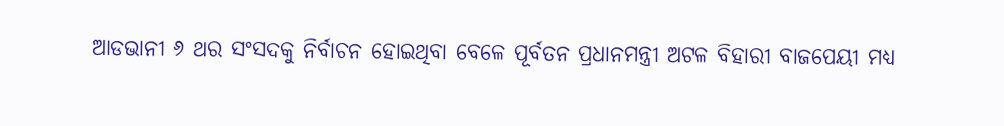ଆଡଭାନୀ ୬ ଥର ସଂସଦକୁ ନିର୍ବାଚନ ହୋଇଥିବା ବେଳେ ପୂର୍ବତନ ପ୍ରଧାନମନ୍ତ୍ରୀ ଅଟଳ ବିହାରୀ ବାଜପେୟୀ ମଧ୍ୟ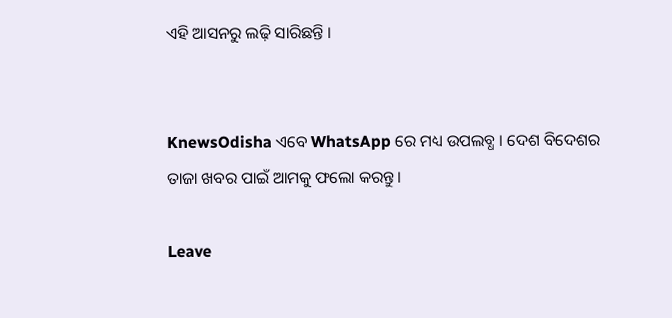ଏହି ଆସନରୁ ଲଢ଼ି ସାରିଛନ୍ତି ।


KnewsOdisha ଏବେ WhatsApp ରେ ମଧ୍ୟ ଉପଲବ୍ଧ । ଦେଶ ବିଦେଶର ତାଜା ଖବର ପାଇଁ ଆମକୁ ଫଲୋ କରନ୍ତୁ ।

Leave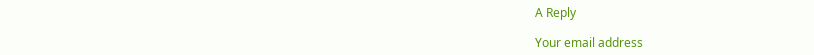A Reply

Your email address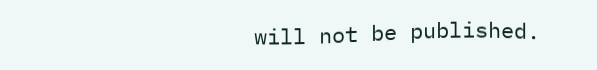will not be published.